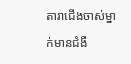តារាជើងចាស់ម្នាក់មានជំងឺ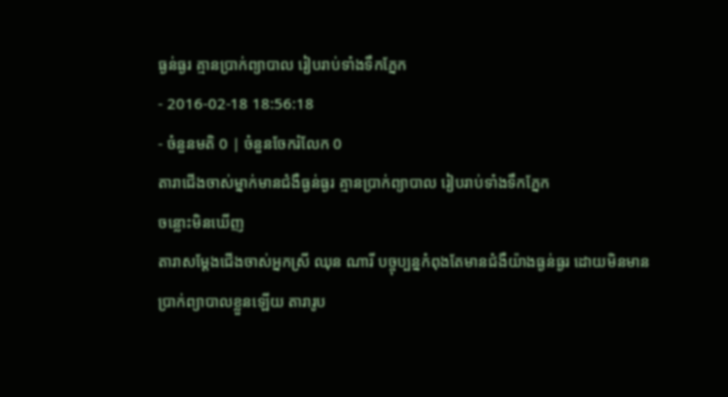ធ្ងន់ធ្ងរ គ្មានប្រាក់ព្យាបាល រៀបរាប់ទាំងទឹកភ្នែក
- 2016-02-18 18:56:18
- ចំនួនមតិ 0 | ចំនួនចែករំលែក 0
តារាជើងចាស់ម្នាក់មានជំងឺធ្ងន់ធ្ងរ គ្មានប្រាក់ព្យាបាល រៀបរាប់ទាំងទឹកភ្នែក
ចន្លោះមិនឃើញ
តារាសម្ដែងជើងចាស់អ្នកស្រី ឈុន ណារី បច្ចុប្បន្នកំពុងតែមានជំងឺយ៉ាងធ្ងន់ធ្ងរ ដោយមិនមានប្រាក់ព្យាបាលខ្លួនឡើយ តារារូប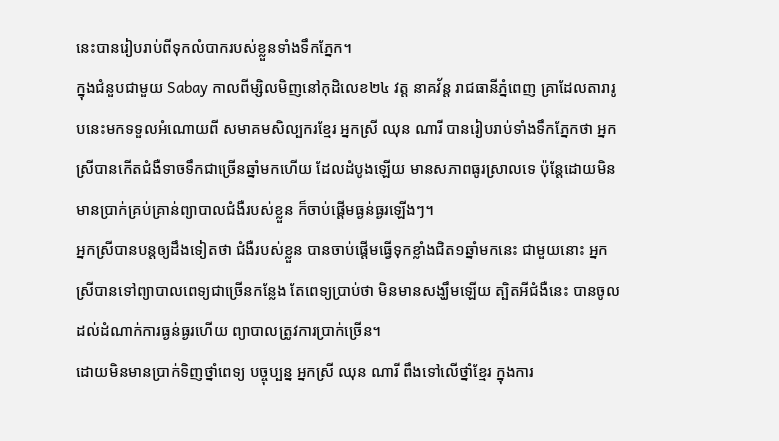នេះបានរៀបរាប់ពីទុកលំបាករបស់ខ្លួនទាំងទឹកភ្នែក។
ក្នុងជំនួបជាមួយ Sabay កាលពីម្សិលមិញនៅកុដិលេខ២៤ វត្ត នាគវ័ន្ត រាជធានីភ្នំពេញ គ្រាដែលតារារូបនេះមកទទួលអំណោយពី សមាគមសិល្បករខ្មែរ អ្នកស្រី ឈុន ណារី បានរៀបរាប់ទាំងទឹកភ្នែកថា អ្នកស្រីបានកើតជំងឺទាចទឹកជាច្រើនឆ្នាំមកហើយ ដែលដំបូងឡើយ មានសភាពធូរស្រាលទេ ប៉ុន្តែដោយមិនមានប្រាក់គ្រប់គ្រាន់ព្យាបាលជំងឺរបស់ខ្លួន ក៏ចាប់ផ្ដើមធ្ងន់ធ្ងរឡើងៗ។
អ្នកស្រីបានបន្តឲ្យដឹងទៀតថា ជំងឺរបស់ខ្លួន បានចាប់ផ្ដើមធ្វើទុកខ្លាំងជិត១ឆ្នាំមកនេះ ជាមួយនោះ អ្នកស្រីបានទៅព្យាបាលពេទ្យជាច្រើនកន្លែង តែពេទ្យប្រាប់ថា មិនមានសង្ឃឹមឡើយ ត្បិតអីជំងឺនេះ បានចូលដល់ដំណាក់ការធ្ងន់ធ្ងរហើយ ព្យាបាលត្រូវការប្រាក់ច្រើន។
ដោយមិនមានប្រាក់ទិញថ្នាំពេទ្យ បច្ចុប្បន្ន អ្នកស្រី ឈុន ណារី ពឹងទៅលើថ្នាំខ្មែរ ក្នុងការ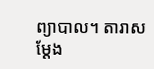ព្យាបាល។ តារាសម្ដែង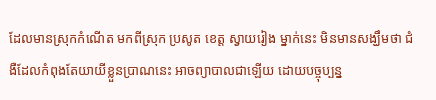ដែលមានស្រុកកំណើត មកពីស្រុក ប្រសូត ខេត្ត ស្វាយរៀង ម្នាក់នេះ មិនមានសង្ឃឹមថា ជំងឺដែលកំពុងតែយាយីខ្លួនប្រាណនេះ អាចព្យាបាលជាឡើយ ដោយបច្ចុប្បន្ន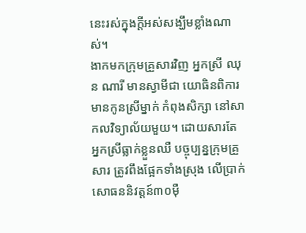នេះរស់ក្នុងក្ដីអស់សង្ឃឹមខ្លាំងណាស់។
ងាកមកក្រុមគ្រួសារវិញ អ្នកស្រី ឈុន ណារី មានស្វាមីជា យោធិនពិការ មានកូនស្រីម្នាក់ កំពុងសិក្សា នៅសាកលវិទ្យាល័យមួយ។ ដោយសារតែ អ្នកស្រីធ្លាក់ខ្លួនឈឺ បច្ចុប្បន្នក្រុមគ្រួសារ ត្រូវពឹងផ្អែកទាំងស្រុង លើប្រាក់សោធននិវត្តន៍៣០ម៉ឺ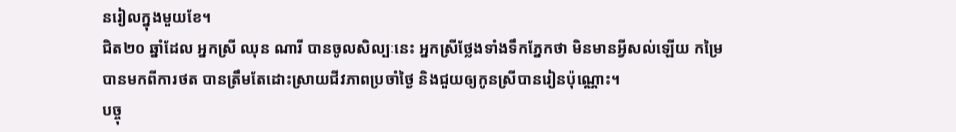នរៀលក្នុងមួយខែ។
ជិត២០ ឆ្នាំដែល អ្នកស្រី ឈុន ណារី បានចូលសិល្បៈនេះ អ្នកស្រីថ្លែងទាំងទឹកភ្នែកថា មិនមានអ្វីសល់ឡើយ កម្រៃបានមកពីការថត បានត្រឹមតែដោះស្រាយជីវភាពប្រចាំថ្ងៃ និងជួយឲ្យកូនស្រីបានរៀនប៉ុណ្ណោះ។
បច្ចុ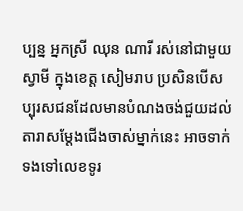ប្បន្ន អ្នកស្រី ឈុន ណារី រស់នៅជាមួយ ស្វាមី ក្នុងខេត្ត សៀមរាប ប្រសិនបើសប្បុរសជនដែលមានបំណងចង់ជួយដល់តារាសម្ដែងជើងចាស់ម្នាក់នេះ អាចទាក់ទងទៅលេខទូរ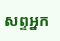សព្ទអ្នក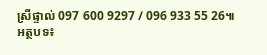ស្រីផ្ទាល់ 097 600 9297 / 096 933 55 26៕
អត្ថបទ៖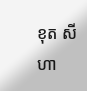ខុត សីហា